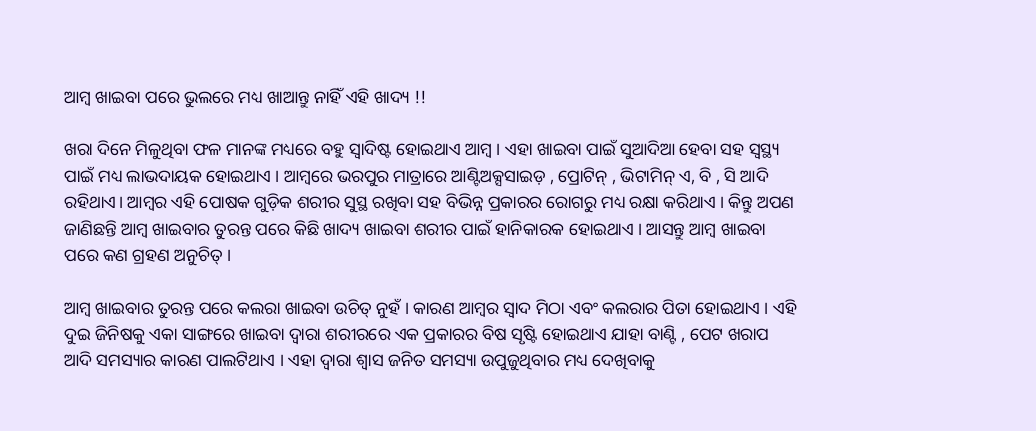ଆମ୍ବ ଖାଇବା ପରେ ଭୁଲରେ ମଧ୍ୟ ଖାଆନ୍ତୁ ନାହିଁ ଏହି ଖାଦ୍ୟ !!

ଖରା ଦିନେ ମିଳୁଥିବା ଫଳ ମାନଙ୍କ ମଧ୍ୟରେ ବହୁ ସ୍ବାଦିଷ୍ଟ ହୋଇଥାଏ ଆମ୍ବ । ଏହା ଖାଇବା ପାଇଁ ସୁଆଦିଆ ହେବା ସହ ସ୍ବସ୍ଥ୍ୟ ପାଇଁ ମଧ୍ୟ ଲାଭଦାୟକ ହୋଇଥାଏ । ଆମ୍ବରେ ଭରପୁର ମାତ୍ରାରେ ଆଣ୍ଟିଅକ୍ସସାଇଡ଼ , ପ୍ରୋଟିନ୍ , ଭିଟାମିନ୍ ଏ, ବି , ସି ଆଦି ରହିଥାଏ। ଆମ୍ବର ଏହି ପୋଷକ ଗୁଡ଼ିକ ଶରୀର ସୁସ୍ଥ ରଖିବା ସହ ବିଭିନ୍ନ ପ୍ରକାରର ରୋଗରୁ ମଧ୍ୟ ରକ୍ଷା କରିଥାଏ । କିନ୍ତୁ ଅପଣ ଜାଣିଛନ୍ତି ଆମ୍ବ ଖାଇବାର ତୁରନ୍ତ ପରେ କିଛି ଖାଦ୍ୟ ଖାଇବା ଶରୀର ପାଇଁ ହାନିକାରକ ହୋଇଥାଏ । ଆସନ୍ତୁ ଆମ୍ବ ଖାଇବା ପରେ କଣ ଗ୍ରହଣ ଅନୁଚିତ୍ ।

ଆମ୍ବ ଖାଇବାର ତୁରନ୍ତ ପରେ କଲରା ଖାଇବା ଉଚିତ୍ ନୁହଁ । କାରଣ ଆମ୍ବର ସ୍ବାଦ ମିଠା ଏବଂ କଲରାର ପିତା ହୋଇଥାଏ । ଏହି ଦୁଇ ଜିନିଷକୁ ଏକା ସାଙ୍ଗରେ ଖାଇବା ଦ୍ବାରା ଶରୀରରେ ଏକ ପ୍ରକାରର ବିଷ ସୃଷ୍ଟି ହୋଇଥାଏ ଯାହା ବାଣ୍ଟି , ପେଟ ଖରାପ ଆଦି ସମସ୍ୟାର କାରଣ ପାଲଟିଥାଏ । ଏହା ଦ୍ବାରା ଶ୍ବାସ ଜନିତ ସମସ୍ୟା ଉପୁଜୁଥିବାର ମଧ୍ୟ ଦେଖିବାକୁ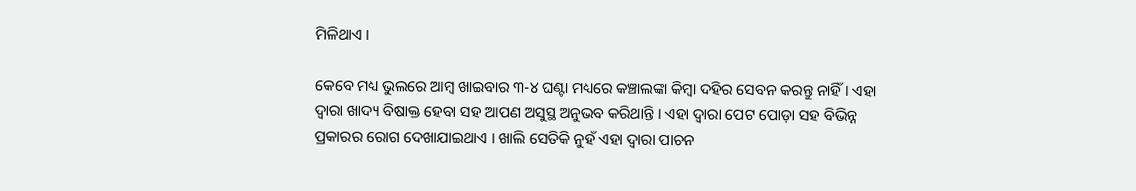ମିଳିଥାଏ ।

କେବେ ମଧ୍ୟ ଭୁଲରେ ଆମ୍ବ ଖାଇବାର ୩-୪ ଘଣ୍ଟା ମଧ୍ୟରେ କଞ୍ଚାଲଙ୍କା କିମ୍ବା ଦହିର ସେବନ କରନ୍ତୁ ନାହିଁ । ଏହା ଦ୍ବାରା ଖାଦ୍ୟ ବିଷାକ୍ତ ହେବା ସହ ଆପଣ ଅସୁସ୍ଥ ଅନୁଭବ କରିଥାନ୍ତି । ଏହା ଦ୍ବାରା ପେଟ ପୋଡ଼ା ସହ ବିଭିନ୍ନ ପ୍ରକାରର ରୋଗ ଦେଖାଯାଇଥାଏ । ଖାଲି ସେତିକି ନୁହଁ ଏହା ଦ୍ବାରା ପାଚନ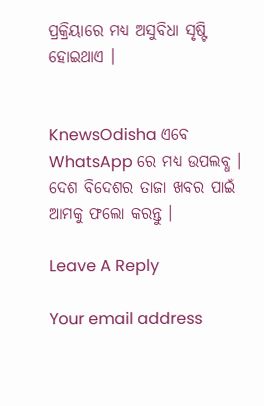ପ୍ରକ୍ରିୟାରେ ମଧ୍ୟ ଅସୁବିଧା ସୃଷ୍ଟି ହୋଇଥାଏ ।


KnewsOdisha ଏବେ WhatsApp ରେ ମଧ୍ୟ ଉପଲବ୍ଧ । ଦେଶ ବିଦେଶର ତାଜା ଖବର ପାଇଁ ଆମକୁ ଫଲୋ କରନ୍ତୁ ।

Leave A Reply

Your email address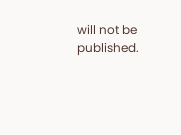will not be published.